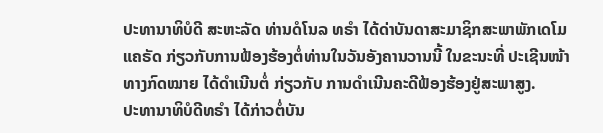ປະທານາທິບໍດີ ສະຫະລັດ ທ່ານດໍໂນລ ທຣຳ ໄດ້ດ່າບັນດາສະມາຊິກສະພາພັກເດໂມ
ແຄຣັດ ກ່ຽວກັບການຟ້ອງຮ້ອງຕໍ່ທ່ານໃນວັນອັງຄານວານນີ້ ໃນຂະນະທີ່ ປະເຊີນໜ້າ
ທາງກົດໝາຍ ໄດ້ດຳເນີນຕໍ່ ກ່ຽວກັບ ການດຳເນີນຄະດີຟ້ອງຮ້ອງຢູ່ສະພາສູງ.
ປະທານາທິບໍດີທຣຳ ໄດ້ກ່າວຕໍ່ບັນ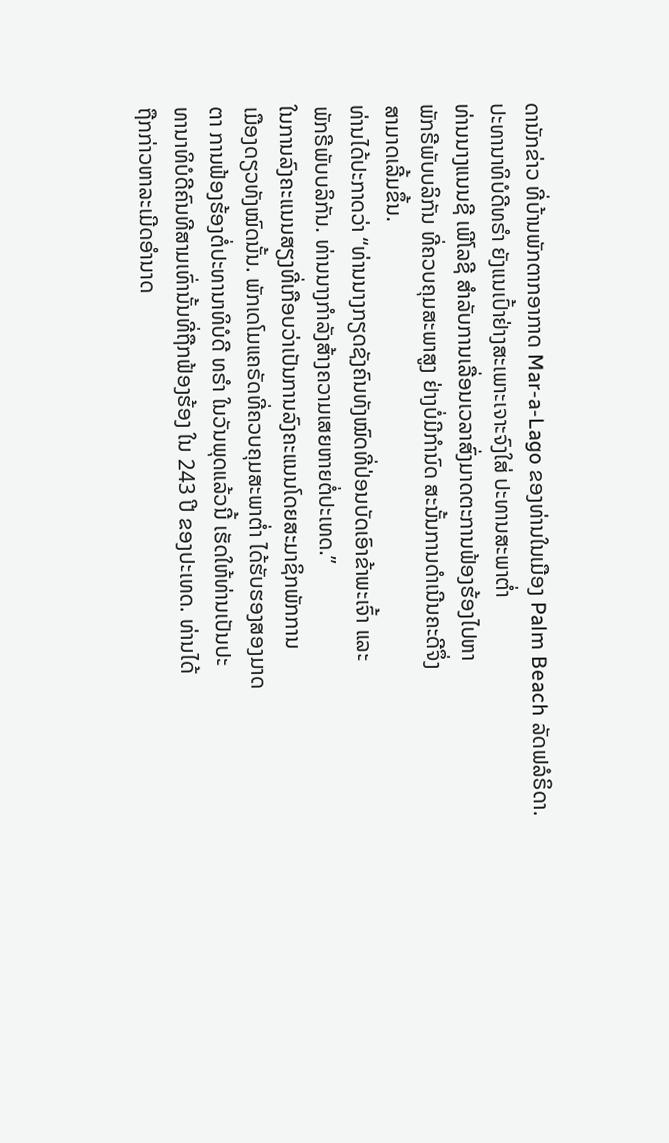ດານັກຂ່າວ ທີ່ບ້ານພັກຕາກອາກາດ Mar-a-Lago ຂອງທ່ານໃນເມືອງ Palm Beach ລັດຟລໍຣິດາ.
ປະທານາທິບໍດີທຣຳ ຍັງແນເປົ້າຢ່າງສະເພາະເຈາະຈົງໃສ່ ປະທານສະພາຕ່ຳ
ທ່ານນາງແນນຊີ ເພີໂລຊີ ສຳລັບການເລື່ອນເວລາສົ່ງມາດຕະການຟ້ອງຮ້ອງໄປຫາ
ພັກຣີພັບບລິກັນ ທີ່ຄວບຄຸມສະພາສູງ ຢ່າງບໍ່ມີກຳນົດ ສະນັ້ນການດຳເນີນຄະດີຈຶ່ງ
ສາມາດເລີ້ມຂຶ້ນ.
ທ່ານໄດ້ປະກາດວ່າ “ທ່ານນາງກຽດຊັງຄົນທັງໝົດທີ່ປ່ອນບັດເອົາຂ້າພະເຈົ້າ ແລະ
ພັກຣີພັບບລິກັນ. ທ່ານນາງກຳລັງສ້າງຄວາມເສຍຫາຍຕໍ່ປະເທດ.”
ໃນການລົງຄະແນນສຽງທີ່ເກືອບວ່າເປັນການລົງຄະແນນໂດຍສະມາຊິກພັກການ
ເມືອງດຽວທັງໝົດນັ້ນ. ພັກເດໂມແຄຣັດທີ່ຄວບຄຸມສະພາຕ່ຳ ໄດ້ຮັບຮອງສອງມາດ
ຕາ ການຟ້ອງຮ້ອງຕໍ່ປະທານາທິບໍດີ ທຣຳ ໃນວັນພຸດແລ້ວນີ້ ເຮັດໃຫ້ທ່ານເປັນປະ
ທານາທິບໍດີຄົນທີສາມເທົ່ານັ້ນທີ່ຖືກຟ້ອງຮ້ອງ ໃນ 243 ປີ ຂອງປະເທດ. ທ່ານໄດ້
ຖືກກ່າວຫາລະເມີດອຳນາດ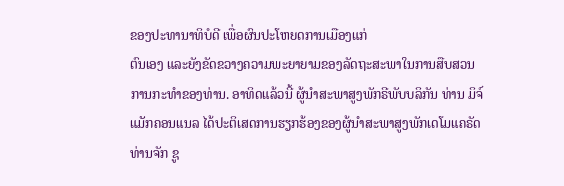ຂອງປະທານາທິບໍດີ ເພື່ອຜົນປະໂຫຍດການເມືອງແກ່
ຕົນເອງ ແລະຍັງຂັດຂວາງຄວາມພະຍາຍາມຂອງລັດຖະສະພາໃນການສືບສວນ
ການກະທຳຂອງທ່ານ. ອາທິດແລ້ວນີ້ ຜູ້ນຳສະພາສູງພັກຣີພັບບລິກັນ ທ່ານ ມິຈ໌
ແມັກຄອນແນລ ໄດ້ປະຕິເສດການຮຽກຮ້ອງຂອງຜູ້ນຳສະພາສູງພັກເດໂມແຄຣັດ
ທ່ານຈັກ ຊູ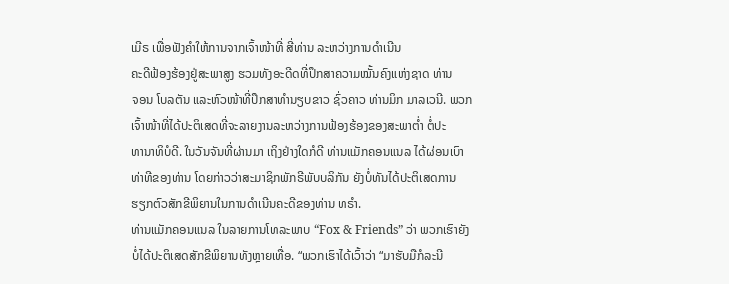ເມີຣ ເພື່ອຟັງຄຳໃຫ້ການຈາກເຈົ້າໜ້າທີ່ ສີ່ທ່ານ ລະຫວ່າງການດຳເນີນ
ຄະດີຟ້ອງຮ້ອງຢູ່ສະພາສູງ ຮວມທັງອະດີດທີ່ປຶກສາຄວາມໝັ້ນຄົງແຫ່ງຊາດ ທ່ານ
ຈອນ ໂບລຕັນ ແລະຫົວໜ້າທີ່ປຶກສາທຳນຽບຂາວ ຊົ່ວຄາວ ທ່ານມິກ ມາລເວນີ. ພວກ
ເຈົ້າໜ້າທີ່ໄດ້ປະຕິເສດທີ່ຈະລາຍງານລະຫວ່າງການຟ້ອງຮ້ອງຂອງສະພາຕ່ຳ ຕໍ່ປະ
ທານາທິບໍດີ. ໃນວັນຈັນທີ່ຜ່ານມາ ເຖິງຢ່າງໃດກໍດີ ທ່ານແມັກຄອນແນລ ໄດ້ຜ່ອນເບົາ
ທ່າທີຂອງທ່ານ ໂດຍກ່າວວ່າສະມາຊິກພັກຣີພັບບລິກັນ ຍັງບໍ່ທັນໄດ້ປະຕິເສດການ
ຮຽກຕົວສັກຂີພິຍານໃນການດຳເນີນຄະດີຂອງທ່ານ ທຣຳ.
ທ່ານແມັກຄອນແນລ ໃນລາຍການໂທລະພາບ “Fox & Friends” ວ່າ ພວກເຮົາຍັງ
ບໍ່ໄດ້ປະຕິເສດສັກຂີພິຍານທັງຫຼາຍເທື່ອ. “ພວກເຮົາໄດ້ເວົ້າວ່າ “ມາຮັບມືກໍລະນີ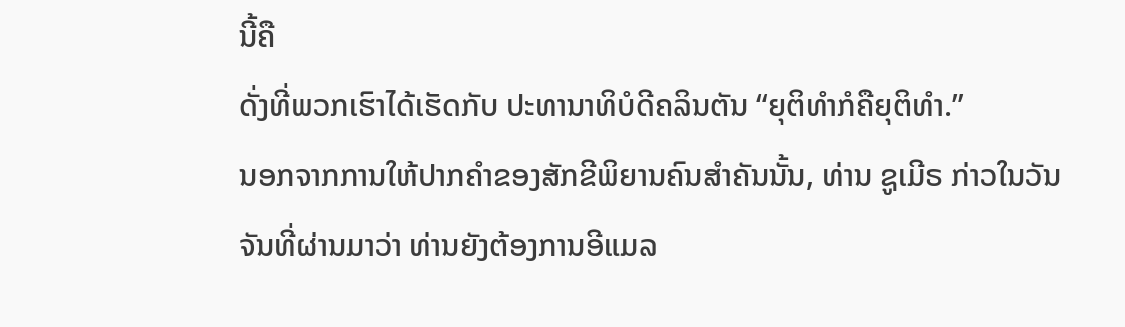ນີ້ຄື
ດັ່ງທີ່ພວກເຮົາໄດ້ເຮັດກັບ ປະທານາທິບໍດີຄລິນຕັນ “ຍຸຕິທຳກໍຄືຍຸຕິທຳ.”
ນອກຈາກການໃຫ້ປາກຄຳຂອງສັກຂີພິຍານຄົນສຳຄັນນັ້ນ, ທ່ານ ຊູເມີຣ ກ່າວໃນວັນ
ຈັນທີ່ຜ່ານມາວ່າ ທ່ານຍັງຕ້ອງການອີແມລ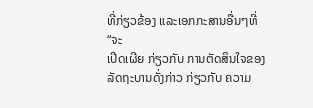ທີ່ກ່ຽວຂ້ອງ ແລະເອກກະສານອື່ນໆທີ່ “ຈະ
ເປີດເຜີຍ ກ່ຽວກັບ ການຕັດສິນໃຈຂອງລັດຖະບານດັ່ງກ່າວ ກ່ຽວກັບ ຄວາມ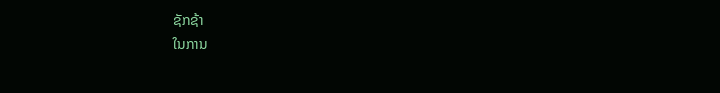ຊັກຊ້າ
ໃນການ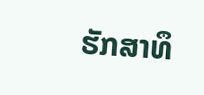ຮັກສາທຶ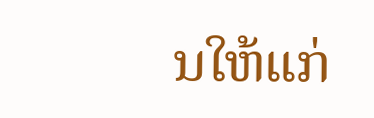ນໃຫ້ແກ່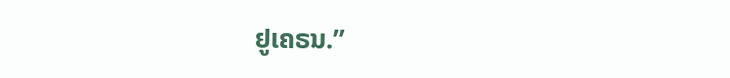ຢູເຄຣນ.”